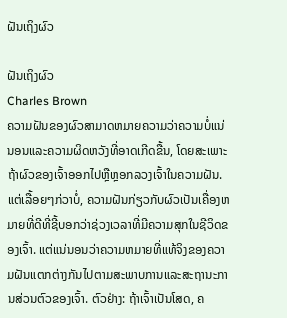ຝັນເຖິງຜົວ

ຝັນເຖິງຜົວ
Charles Brown
ຄວາມຝັນຂອງຜົວສາມາດຫມາຍຄວາມວ່າຄວາມບໍ່ແນ່ນອນແລະຄວາມຜິດຫວັງທີ່ອາດເກີດຂື້ນ, ໂດຍສະເພາະຖ້າຜົວຂອງເຈົ້າອອກໄປຫຼືຫຼອກລວງເຈົ້າໃນຄວາມຝັນ. ແຕ່ເລື້ອຍໆກ່ວາບໍ່, ຄວາມຝັນກ່ຽວກັບຜົວເປັນເຄື່ອງຫມາຍທີ່ດີທີ່ຊີ້ບອກວ່າຊ່ວງເວລາທີ່ມີຄວາມສຸກໃນຊີວິດຂອງເຈົ້າ. ແຕ່ແນ່ນອນວ່າຄວາມຫມາຍທີ່ແທ້ຈິງຂອງຄວາມຝັນແຕກຕ່າງກັນໄປຕາມສະພາບການແລະສະຖານະການສ່ວນຕົວຂອງເຈົ້າ. ຕົວຢ່າງ: ຖ້າເຈົ້າເປັນໂສດ, ຄ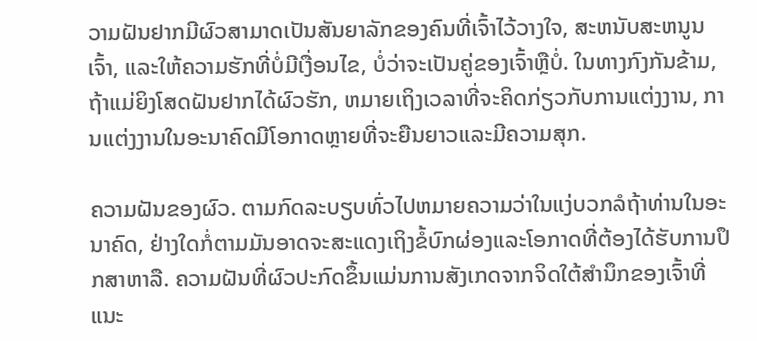ວາມຝັນຢາກມີຜົວສາມາດເປັນສັນຍາລັກຂອງຄົນທີ່ເຈົ້າໄວ້ວາງໃຈ, ສະຫນັບສະຫນູນເຈົ້າ, ແລະໃຫ້ຄວາມຮັກທີ່ບໍ່ມີເງື່ອນໄຂ, ບໍ່ວ່າຈະເປັນຄູ່ຂອງເຈົ້າຫຼືບໍ່. ໃນທາງກົງກັນຂ້າມ, ຖ້າແມ່ຍິງໂສດຝັນຢາກໄດ້ຜົວຮັກ, ຫມາຍເຖິງເວລາທີ່ຈະຄິດກ່ຽວກັບການແຕ່ງງານ, ການແຕ່ງງານໃນອະນາຄົດມີໂອກາດຫຼາຍທີ່ຈະຍືນຍາວແລະມີຄວາມສຸກ.

ຄວາມຝັນຂອງຜົວ. ຕາມກົດລະບຽບທົ່ວໄປຫມາຍຄວາມວ່າໃນແງ່ບວກລໍຖ້າທ່ານໃນອະນາຄົດ, ຢ່າງໃດກໍ່ຕາມມັນອາດຈະສະແດງເຖິງຂໍ້ບົກຜ່ອງແລະໂອກາດທີ່ຕ້ອງໄດ້ຮັບການປຶກສາຫາລື. ຄວາມຝັນທີ່ຜົວປະກົດຂຶ້ນແມ່ນການສັງເກດຈາກຈິດໃຕ້ສໍານຶກຂອງເຈົ້າທີ່ແນະ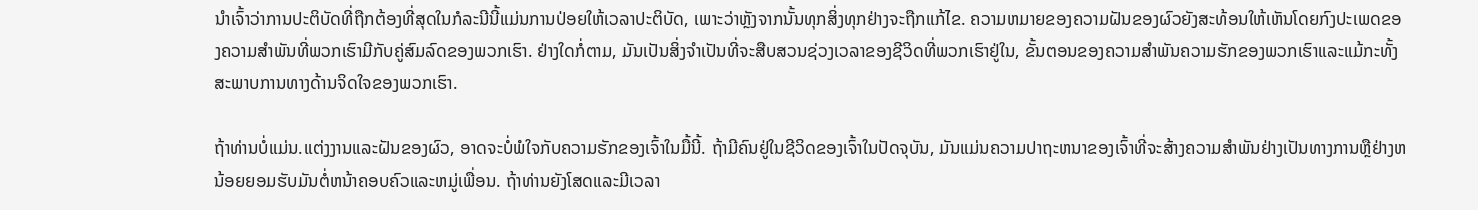ນໍາເຈົ້າວ່າການປະຕິບັດທີ່ຖືກຕ້ອງທີ່ສຸດໃນກໍລະນີນີ້ແມ່ນການປ່ອຍໃຫ້ເວລາປະຕິບັດ, ເພາະວ່າຫຼັງຈາກນັ້ນທຸກສິ່ງທຸກຢ່າງຈະຖືກແກ້ໄຂ. ຄວາມຫມາຍຂອງຄວາມຝັນຂອງຜົວຍັງສະທ້ອນໃຫ້ເຫັນໂດຍກົງປະເພດຂອງຄວາມສໍາພັນທີ່ພວກເຮົາມີກັບຄູ່ສົມລົດຂອງພວກເຮົາ. ຢ່າງໃດກໍ່ຕາມ, ມັນເປັນສິ່ງຈໍາເປັນທີ່ຈະສືບສວນຊ່ວງເວລາຂອງຊີວິດທີ່ພວກເຮົາຢູ່ໃນ, ຂັ້ນຕອນຂອງຄວາມສໍາພັນຄວາມຮັກຂອງພວກເຮົາແລະແມ້ກະທັ້ງສະພາບການທາງດ້ານຈິດໃຈຂອງພວກເຮົາ.

ຖ້າທ່ານບໍ່ແມ່ນ.ແຕ່ງງານແລະຝັນຂອງຜົວ, ອາດຈະບໍ່ພໍໃຈກັບຄວາມຮັກຂອງເຈົ້າໃນມື້ນີ້. ຖ້າມີຄົນຢູ່ໃນຊີວິດຂອງເຈົ້າໃນປັດຈຸບັນ, ມັນແມ່ນຄວາມປາຖະຫນາຂອງເຈົ້າທີ່ຈະສ້າງຄວາມສໍາພັນຢ່າງເປັນທາງການຫຼືຢ່າງຫນ້ອຍຍອມຮັບມັນຕໍ່ຫນ້າຄອບຄົວແລະຫມູ່ເພື່ອນ. ຖ້າທ່ານຍັງໂສດແລະມີເວລາ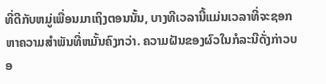ທີ່ດີກັບຫມູ່ເພື່ອນມາເຖິງຕອນນັ້ນ, ບາງທີເວລານີ້ແມ່ນເວລາທີ່ຈະຊອກຫາຄວາມສໍາພັນທີ່ຫມັ້ນຄົງກວ່າ. ຄວາມຝັນຂອງຜົວໃນກໍລະນີດັ່ງກ່າວບອ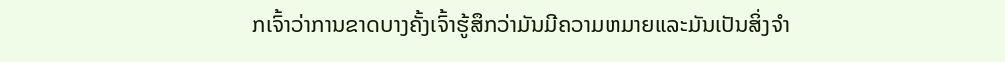ກເຈົ້າວ່າການຂາດບາງຄັ້ງເຈົ້າຮູ້ສຶກວ່າມັນມີຄວາມຫມາຍແລະມັນເປັນສິ່ງຈໍາ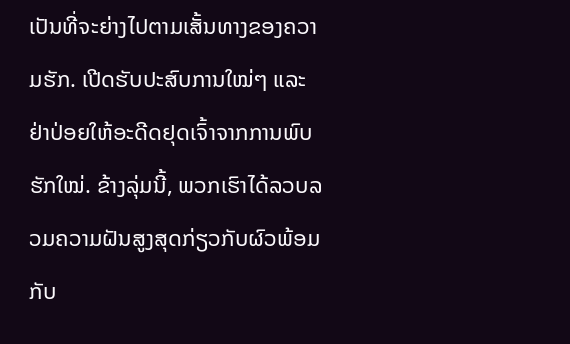ເປັນທີ່ຈະຍ່າງໄປຕາມເສັ້ນທາງຂອງຄວາມຮັກ. ເປີດຮັບປະສົບການໃໝ່ໆ ແລະ ຢ່າປ່ອຍໃຫ້ອະດີດຢຸດເຈົ້າຈາກການພົບຮັກໃໝ່. ຂ້າງລຸ່ມນີ້, ພວກເຮົາໄດ້ລວບລວມຄວາມຝັນສູງສຸດກ່ຽວກັບຜົວພ້ອມກັບ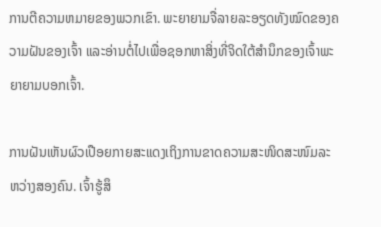ການຕີຄວາມຫມາຍຂອງພວກເຂົາ. ພະຍາຍາມຈື່ລາຍລະອຽດທັງໝົດຂອງຄວາມຝັນຂອງເຈົ້າ ແລະອ່ານຕໍ່ໄປເພື່ອຊອກຫາສິ່ງທີ່ຈິດໃຕ້ສຳນຶກຂອງເຈົ້າພະຍາຍາມບອກເຈົ້າ.

ການຝັນເຫັນຜົວເປືອຍກາຍສະແດງເຖິງການຂາດຄວາມສະໜິດສະໜົມລະຫວ່າງສອງຄົນ. ເຈົ້າຮູ້ສຶ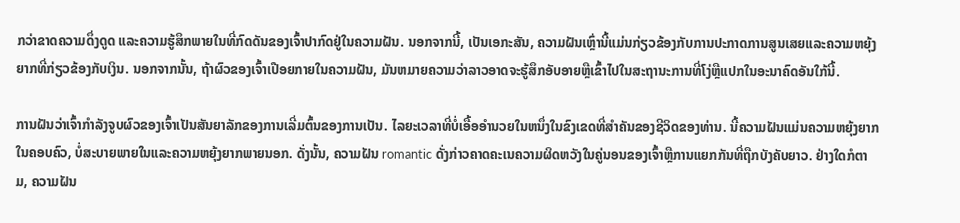ກວ່າຂາດຄວາມດຶ່ງດູດ ແລະຄວາມຮູ້ສຶກພາຍໃນທີ່ກົດດັນຂອງເຈົ້າປາກົດຢູ່ໃນຄວາມຝັນ. ນອກຈາກນີ້, ເປັນເອກະສັນ, ຄວາມຝັນເຫຼົ່ານີ້ແມ່ນກ່ຽວຂ້ອງກັບການປະກາດການສູນເສຍແລະຄວາມຫຍຸ້ງຍາກທີ່ກ່ຽວຂ້ອງກັບເງິນ. ນອກຈາກນັ້ນ, ຖ້າຜົວຂອງເຈົ້າເປືອຍກາຍໃນຄວາມຝັນ, ມັນຫມາຍຄວາມວ່າລາວອາດຈະຮູ້ສຶກອັບອາຍຫຼືເຂົ້າໄປໃນສະຖານະການທີ່ໂງ່ຫຼືແປກໃນອະນາຄົດອັນໃກ້ນີ້.

ການຝັນວ່າເຈົ້າກໍາລັງຈູບຜົວຂອງເຈົ້າເປັນສັນຍາລັກຂອງການເລີ່ມຕົ້ນຂອງການເປັນ. ໄລຍະເວລາທີ່ບໍ່ເອື້ອອໍານວຍໃນຫນຶ່ງໃນຂົງເຂດທີ່ສໍາຄັນຂອງຊີວິດຂອງທ່ານ. ນີ້ຄວາມຝັນແມ່ນຄວາມຫຍຸ້ງຍາກໃນຄອບຄົວ, ບໍ່ສະບາຍພາຍໃນແລະຄວາມຫຍຸ້ງຍາກພາຍນອກ. ດັ່ງນັ້ນ, ຄວາມຝັນ romantic ດັ່ງກ່າວຄາດຄະເນຄວາມຜິດຫວັງໃນຄູ່ນອນຂອງເຈົ້າຫຼືການແຍກກັນທີ່ຖືກບັງຄັບຍາວ. ຢ່າງໃດກໍຕາມ, ຄວາມຝັນ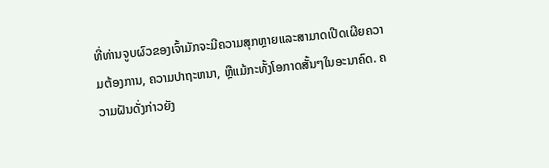ທີ່ທ່ານຈູບຜົວຂອງເຈົ້າມັກຈະມີຄວາມສຸກຫຼາຍແລະສາມາດເປີດເຜີຍຄວາມຕ້ອງການ, ຄວາມປາຖະຫນາ, ຫຼືແມ້ກະທັ້ງໂອກາດສັ້ນໆໃນອະນາຄົດ. ຄວາມຝັນດັ່ງກ່າວຍັງ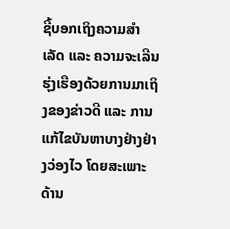ຊີ້ບອກເຖິງຄວາມສຳເລັດ ແລະ ຄວາມຈະເລີນຮຸ່ງເຮືອງດ້ວຍການມາເຖິງຂອງຂ່າວດີ ແລະ ການແກ້ໄຂບັນຫາບາງຢ່າງຢ່າງວ່ອງໄວ ໂດຍສະເພາະດ້ານ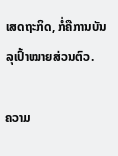ເສດຖະກິດ, ກໍ່ຄືການບັນລຸເປົ້າໝາຍສ່ວນຕົວ.

ຄວາມ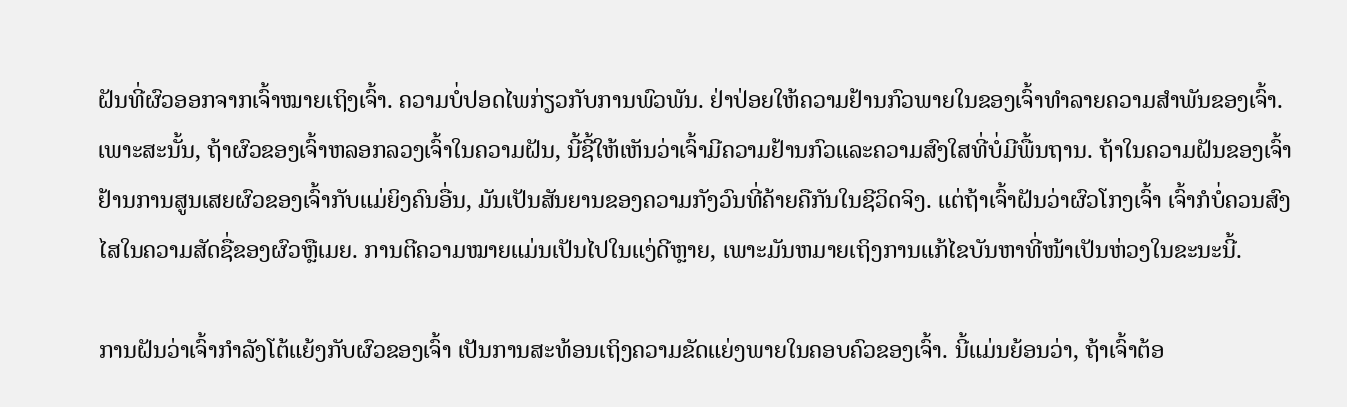ຝັນທີ່ຜົວອອກຈາກເຈົ້າໝາຍເຖິງເຈົ້າ. ຄວາມບໍ່ປອດໄພກ່ຽວກັບການພົວພັນ. ຢ່າປ່ອຍໃຫ້ຄວາມຢ້ານກົວພາຍໃນຂອງເຈົ້າທໍາລາຍຄວາມສໍາພັນຂອງເຈົ້າ. ເພາະສະນັ້ນ, ຖ້າຜົວຂອງເຈົ້າຫລອກລວງເຈົ້າໃນຄວາມຝັນ, ນີ້ຊີ້ໃຫ້ເຫັນວ່າເຈົ້າມີຄວາມຢ້ານກົວແລະຄວາມສົງໃສທີ່ບໍ່ມີພື້ນຖານ. ຖ້າໃນຄວາມຝັນຂອງເຈົ້າຢ້ານການສູນເສຍຜົວຂອງເຈົ້າກັບແມ່ຍິງຄົນອື່ນ, ມັນເປັນສັນຍານຂອງຄວາມກັງວົນທີ່ຄ້າຍຄືກັນໃນຊີວິດຈິງ. ແຕ່ຖ້າເຈົ້າຝັນວ່າຜົວໂກງເຈົ້າ ເຈົ້າກໍບໍ່ຄວນສົງໄສໃນຄວາມສັດຊື່ຂອງຜົວຫຼືເມຍ. ການຕີຄວາມໝາຍແມ່ນເປັນໄປໃນແງ່ດີຫຼາຍ, ເພາະມັນຫມາຍເຖິງການແກ້ໄຂບັນຫາທີ່ໜ້າເປັນຫ່ວງໃນຂະນະນີ້.

ການຝັນວ່າເຈົ້າກຳລັງໂຕ້ແຍ້ງກັບຜົວຂອງເຈົ້າ ເປັນການສະທ້ອນເຖິງຄວາມຂັດແຍ່ງພາຍໃນຄອບຄົວຂອງເຈົ້າ. ນີ້ແມ່ນຍ້ອນວ່າ, ຖ້າເຈົ້າຕ້ອ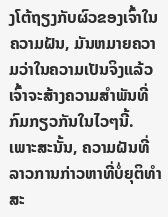ງໂຕ້ຖຽງກັບຜົວຂອງເຈົ້າໃນຄວາມຝັນ, ມັນຫມາຍຄວາມວ່າໃນຄວາມເປັນຈິງແລ້ວເຈົ້າຈະສ້າງຄວາມສໍາພັນທີ່ກົມກຽວກັນໃນໄວໆນີ້. ເພາະສະນັ້ນ, ຄວາມຝັນທີ່ລາວການກ່າວຫາທີ່ບໍ່ຍຸຕິທໍາສະ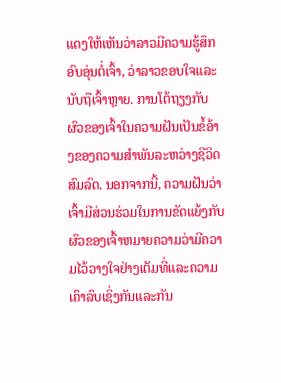ແດງໃຫ້ເຫັນວ່າລາວມີຄວາມຮູ້ສຶກອົບອຸ່ນຕໍ່ເຈົ້າ, ວ່າລາວຂອບໃຈແລະນັບຖືເຈົ້າຫຼາຍ. ການໂຕ້ຖຽງກັບຜົວຂອງເຈົ້າໃນຄວາມຝັນເປັນຂໍ້ອ້າງຂອງຄວາມສຳພັນລະຫວ່າງຊີວິດສົມລົດ. ນອກຈາກນີ້, ຄວາມຝັນວ່າເຈົ້າມີສ່ວນຮ່ວມໃນການຂັດແຍ້ງກັບຜົວຂອງເຈົ້າຫມາຍຄວາມວ່າມີຄວາມໄວ້ວາງໃຈຢ່າງເຕັມທີ່ແລະຄວາມເຄົາລົບເຊິ່ງກັນແລະກັນ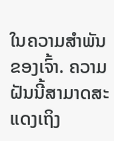ໃນຄວາມສໍາພັນຂອງເຈົ້າ. ຄວາມຝັນນີ້ສາມາດສະແດງເຖິງ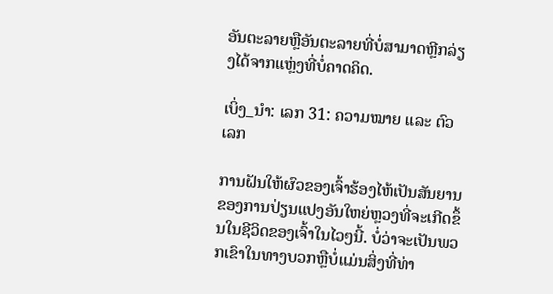ອັນຕະລາຍຫຼືອັນຕະລາຍທີ່ບໍ່ສາມາດຫຼີກລ່ຽງໄດ້ຈາກແຫຼ່ງທີ່ບໍ່ຄາດຄິດ.

ເບິ່ງ_ນຳ: ເລກ 31: ຄວາມໝາຍ ແລະ ຕົວເລກ

ການຝັນໃຫ້ຜົວຂອງເຈົ້າຮ້ອງໄຫ້ເປັນສັນຍານຂອງການປ່ຽນແປງອັນໃຫຍ່ຫຼວງທີ່ຈະເກີດຂຶ້ນໃນຊີວິດຂອງເຈົ້າໃນໄວໆນີ້. ບໍ່ວ່າຈະເປັນພວກເຂົາໃນທາງບວກຫຼືບໍ່ແມ່ນສິ່ງທີ່ທ່າ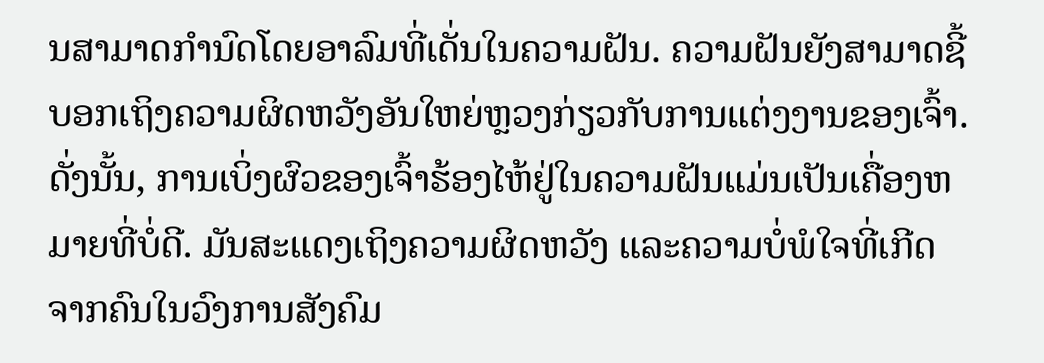ນສາມາດກໍານົດໂດຍອາລົມທີ່ເດັ່ນໃນຄວາມຝັນ. ຄວາມຝັນຍັງສາມາດຊີ້ບອກເຖິງຄວາມຜິດຫວັງອັນໃຫຍ່ຫຼວງກ່ຽວກັບການແຕ່ງງານຂອງເຈົ້າ. ດັ່ງນັ້ນ, ການເບິ່ງຜົວຂອງເຈົ້າຮ້ອງໄຫ້ຢູ່ໃນຄວາມຝັນແມ່ນເປັນເຄື່ອງຫມາຍທີ່ບໍ່ດີ. ມັນສະແດງເຖິງຄວາມຜິດຫວັງ ແລະຄວາມບໍ່ພໍໃຈທີ່ເກີດຈາກຄົນໃນວົງການສັງຄົມ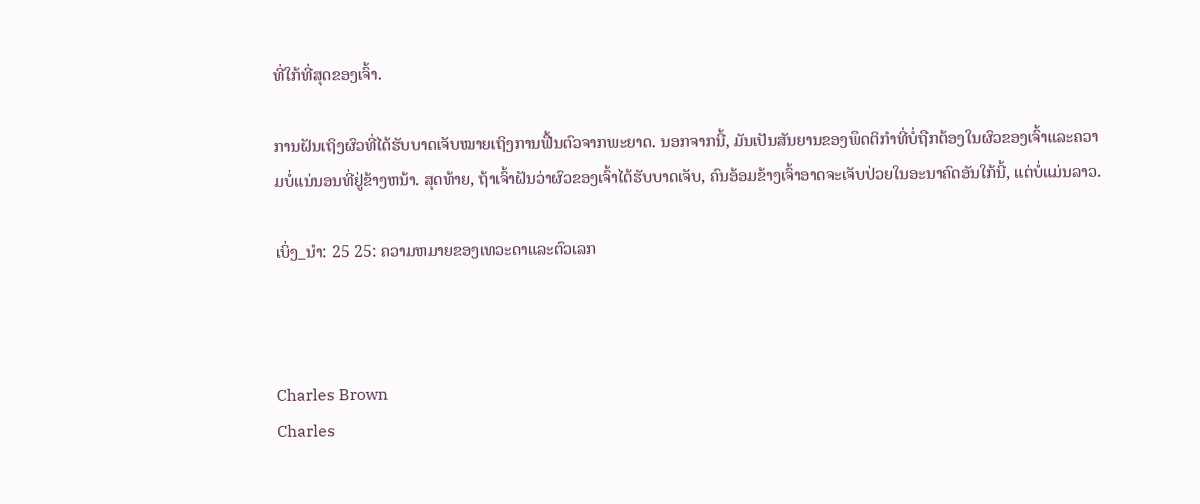ທີ່ໃກ້ທີ່ສຸດຂອງເຈົ້າ.

ການຝັນເຖິງຜົວທີ່ໄດ້ຮັບບາດເຈັບໝາຍເຖິງການຟື້ນຕົວຈາກພະຍາດ. ນອກຈາກນີ້, ມັນເປັນສັນຍານຂອງພຶດຕິກໍາທີ່ບໍ່ຖືກຕ້ອງໃນຜົວຂອງເຈົ້າແລະຄວາມບໍ່ແນ່ນອນທີ່ຢູ່ຂ້າງຫນ້າ. ສຸດທ້າຍ, ຖ້າເຈົ້າຝັນວ່າຜົວຂອງເຈົ້າໄດ້ຮັບບາດເຈັບ, ຄົນອ້ອມຂ້າງເຈົ້າອາດຈະເຈັບປ່ວຍໃນອະນາຄົດອັນໃກ້ນີ້, ແຕ່ບໍ່ແມ່ນລາວ.

ເບິ່ງ_ນຳ: 25 25: ຄວາມຫມາຍຂອງເທວະດາແລະຕົວເລກ



Charles Brown
Charles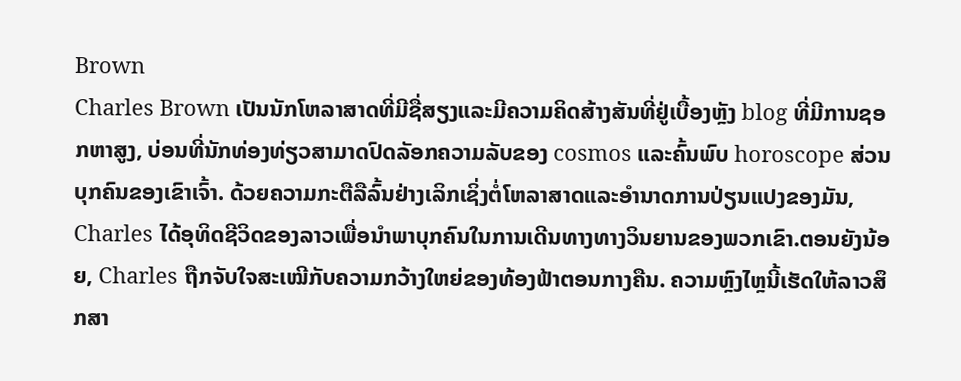Brown
Charles Brown ເປັນນັກໂຫລາສາດທີ່ມີຊື່ສຽງແລະມີຄວາມຄິດສ້າງສັນທີ່ຢູ່ເບື້ອງຫຼັງ blog ທີ່ມີການຊອກຫາສູງ, ບ່ອນທີ່ນັກທ່ອງທ່ຽວສາມາດປົດລັອກຄວາມລັບຂອງ cosmos ແລະຄົ້ນພົບ horoscope ສ່ວນບຸກຄົນຂອງເຂົາເຈົ້າ. ດ້ວຍຄວາມກະຕືລືລົ້ນຢ່າງເລິກເຊິ່ງຕໍ່ໂຫລາສາດແລະອໍານາດການປ່ຽນແປງຂອງມັນ, Charles ໄດ້ອຸທິດຊີວິດຂອງລາວເພື່ອນໍາພາບຸກຄົນໃນການເດີນທາງທາງວິນຍານຂອງພວກເຂົາ.ຕອນຍັງນ້ອຍ, Charles ຖືກຈັບໃຈສະເໝີກັບຄວາມກວ້າງໃຫຍ່ຂອງທ້ອງຟ້າຕອນກາງຄືນ. ຄວາມຫຼົງໄຫຼນີ້ເຮັດໃຫ້ລາວສຶກສາ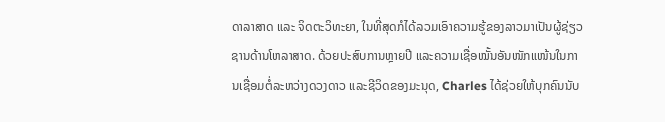ດາລາສາດ ແລະ ຈິດຕະວິທະຍາ, ໃນທີ່ສຸດກໍໄດ້ລວມເອົາຄວາມຮູ້ຂອງລາວມາເປັນຜູ້ຊ່ຽວຊານດ້ານໂຫລາສາດ. ດ້ວຍປະສົບການຫຼາຍປີ ແລະຄວາມເຊື່ອໝັ້ນອັນໜັກແໜ້ນໃນການເຊື່ອມຕໍ່ລະຫວ່າງດວງດາວ ແລະຊີວິດຂອງມະນຸດ, Charles ໄດ້ຊ່ວຍໃຫ້ບຸກຄົນນັບ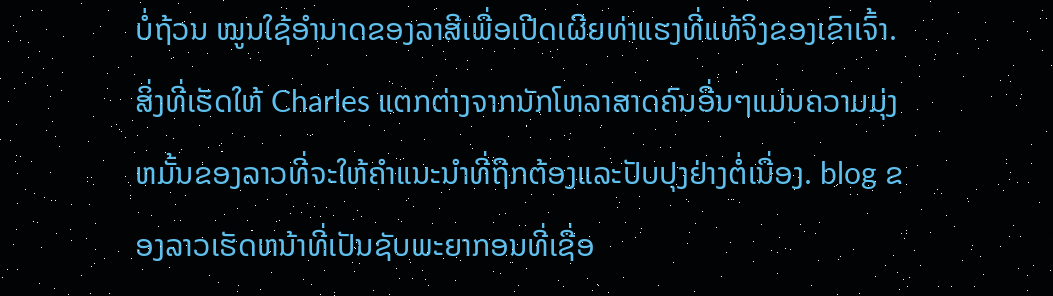ບໍ່ຖ້ວນ ໝູນໃຊ້ອຳນາດຂອງລາສີເພື່ອເປີດເຜີຍທ່າແຮງທີ່ແທ້ຈິງຂອງເຂົາເຈົ້າ.ສິ່ງທີ່ເຮັດໃຫ້ Charles ແຕກຕ່າງຈາກນັກໂຫລາສາດຄົນອື່ນໆແມ່ນຄວາມມຸ່ງຫມັ້ນຂອງລາວທີ່ຈະໃຫ້ຄໍາແນະນໍາທີ່ຖືກຕ້ອງແລະປັບປຸງຢ່າງຕໍ່ເນື່ອງ. blog ຂອງລາວເຮັດຫນ້າທີ່ເປັນຊັບພະຍາກອນທີ່ເຊື່ອ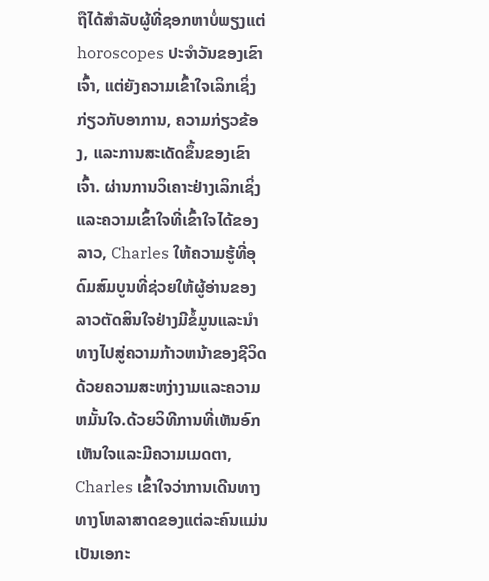ຖືໄດ້ສໍາລັບຜູ້ທີ່ຊອກຫາບໍ່ພຽງແຕ່ horoscopes ປະຈໍາວັນຂອງເຂົາເຈົ້າ, ແຕ່ຍັງຄວາມເຂົ້າໃຈເລິກເຊິ່ງກ່ຽວກັບອາການ, ຄວາມກ່ຽວຂ້ອງ, ແລະການສະເດັດຂຶ້ນຂອງເຂົາເຈົ້າ. ຜ່ານການວິເຄາະຢ່າງເລິກເຊິ່ງແລະຄວາມເຂົ້າໃຈທີ່ເຂົ້າໃຈໄດ້ຂອງລາວ, Charles ໃຫ້ຄວາມຮູ້ທີ່ອຸດົມສົມບູນທີ່ຊ່ວຍໃຫ້ຜູ້ອ່ານຂອງລາວຕັດສິນໃຈຢ່າງມີຂໍ້ມູນແລະນໍາທາງໄປສູ່ຄວາມກ້າວຫນ້າຂອງຊີວິດດ້ວຍຄວາມສະຫງ່າງາມແລະຄວາມຫມັ້ນໃຈ.ດ້ວຍວິທີການທີ່ເຫັນອົກເຫັນໃຈແລະມີຄວາມເມດຕາ, Charles ເຂົ້າໃຈວ່າການເດີນທາງທາງໂຫລາສາດຂອງແຕ່ລະຄົນແມ່ນເປັນເອກະ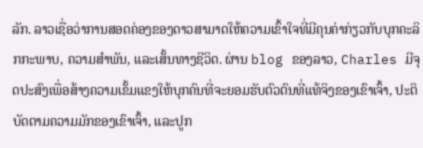ລັກ. ລາວເຊື່ອວ່າການສອດຄ່ອງຂອງດາວສາມາດໃຫ້ຄວາມເຂົ້າໃຈທີ່ມີຄຸນຄ່າກ່ຽວກັບບຸກຄະລິກກະພາບ, ຄວາມສໍາພັນ, ແລະເສັ້ນທາງຊີວິດ. ຜ່ານ blog ຂອງລາວ, Charles ມີຈຸດປະສົງເພື່ອສ້າງຄວາມເຂັ້ມແຂງໃຫ້ບຸກຄົນທີ່ຈະຍອມຮັບຕົວຕົນທີ່ແທ້ຈິງຂອງເຂົາເຈົ້າ, ປະຕິບັດຕາມຄວາມມັກຂອງເຂົາເຈົ້າ, ແລະປູກ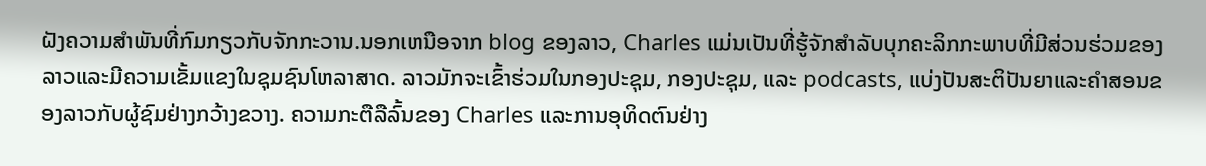ຝັງຄວາມສໍາພັນທີ່ກົມກຽວກັບຈັກກະວານ.ນອກເຫນືອຈາກ blog ຂອງລາວ, Charles ແມ່ນເປັນທີ່ຮູ້ຈັກສໍາລັບບຸກຄະລິກກະພາບທີ່ມີສ່ວນຮ່ວມຂອງລາວແລະມີຄວາມເຂັ້ມແຂງໃນຊຸມຊົນໂຫລາສາດ. ລາວມັກຈະເຂົ້າຮ່ວມໃນກອງປະຊຸມ, ກອງປະຊຸມ, ແລະ podcasts, ແບ່ງປັນສະຕິປັນຍາແລະຄໍາສອນຂອງລາວກັບຜູ້ຊົມຢ່າງກວ້າງຂວາງ. ຄວາມກະຕືລືລົ້ນຂອງ Charles ແລະການອຸທິດຕົນຢ່າງ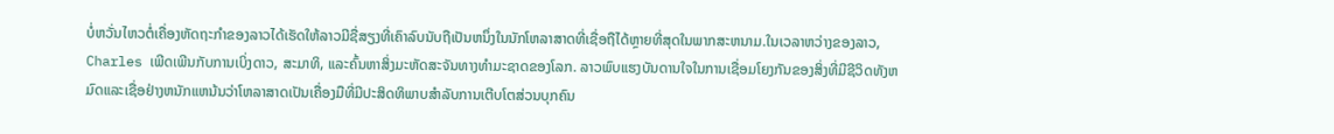ບໍ່ຫວັ່ນໄຫວຕໍ່ເຄື່ອງຫັດຖະກໍາຂອງລາວໄດ້ເຮັດໃຫ້ລາວມີຊື່ສຽງທີ່ເຄົາລົບນັບຖືເປັນຫນຶ່ງໃນນັກໂຫລາສາດທີ່ເຊື່ອຖືໄດ້ຫຼາຍທີ່ສຸດໃນພາກສະຫນາມ.ໃນເວລາຫວ່າງຂອງລາວ, Charles ເພີດເພີນກັບການເບິ່ງດາວ, ສະມາທິ, ແລະຄົ້ນຫາສິ່ງມະຫັດສະຈັນທາງທໍາມະຊາດຂອງໂລກ. ລາວພົບແຮງບັນດານໃຈໃນການເຊື່ອມໂຍງກັນຂອງສິ່ງທີ່ມີຊີວິດທັງຫມົດແລະເຊື່ອຢ່າງຫນັກແຫນ້ນວ່າໂຫລາສາດເປັນເຄື່ອງມືທີ່ມີປະສິດທິພາບສໍາລັບການເຕີບໂຕສ່ວນບຸກຄົນ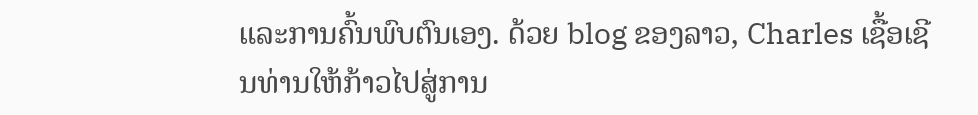ແລະການຄົ້ນພົບຕົນເອງ. ດ້ວຍ blog ຂອງລາວ, Charles ເຊື້ອເຊີນທ່ານໃຫ້ກ້າວໄປສູ່ການ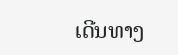ເດີນທາງ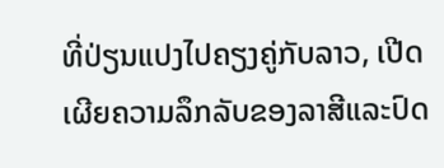ທີ່ປ່ຽນແປງໄປຄຽງຄູ່ກັບລາວ, ເປີດເຜີຍຄວາມລຶກລັບຂອງລາສີແລະປົດ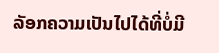ລັອກຄວາມເປັນໄປໄດ້ທີ່ບໍ່ມີ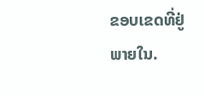ຂອບເຂດທີ່ຢູ່ພາຍໃນ.